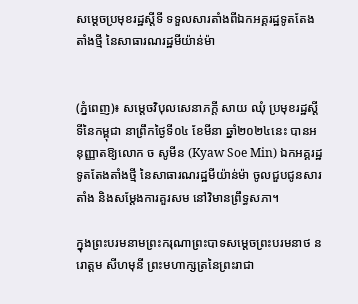សម្តេចប្រមុខរដ្ឋស្តីទី ទទួលសារតាំងពីឯកអគ្គរដ្ឋទូតតែងតាំងថ្មី នៃសាធារណរដ្ឋមីយ៉ាន់ម៉ា


(ភ្នំពេញ)៖ សម្តេចវិបុលសេនាភក្តី សាយ ឈុំ ប្រមុខរដ្ឋស្តីទីនៃកម្ពុជា នាព្រឹកថ្ងៃទី០៤ ខែមីនា ឆ្នាំ២០២៤នេះ បានអនុញ្ញាតឱ្យលោក ច សូមីន (Kyaw Soe Min) ឯកអគ្គរដ្ឋទូតតែងតាំងថ្មី នៃសាធារណរដ្ឋមីយ៉ាន់ម៉ា ចូលជួបជូនសារតាំង និងសម្តែងការគួរសម នៅវិមានព្រឹទ្ធសភា។

ក្នុងព្រះបរមនាមព្រះករុណាព្រះបាទសម្តេចព្រះបរមនាថ នរោត្តម សីហមុនី ព្រះមហាក្សត្រនៃព្រះរាជា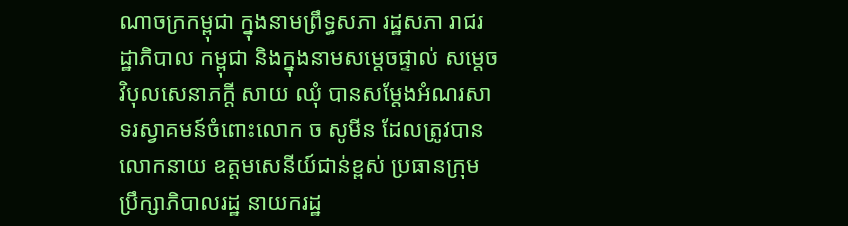ណាចក្រកម្ពុជា ក្នុងនាមព្រឹទ្ធសភា រដ្ឋសភា រាជរដ្ឋាភិបាល កម្ពុជា និងក្នុងនាមសម្តេចផ្ទាល់ សម្តេចវិបុលសេនាភក្តី សាយ ឈុំ បានសម្តែងអំណរសាទរស្វាគមន៍ចំពោះលោក ច សូមីន ដែលត្រូវបានលោកនាយ ឧត្តមសេនីយ៍ជាន់ខ្ពស់ ប្រធានក្រុមប្រឹក្សាភិបាលរដ្ឋ នាយករដ្ឋ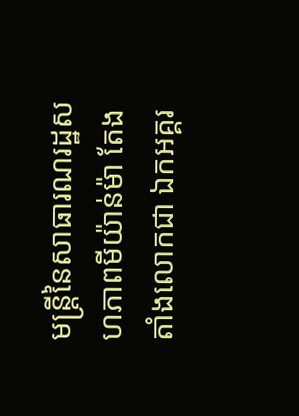មន្ត្រីនៃសាធារណរដ្ឋសហភាពមីយ៉ាន់ម៉ា តែងតាំងលោកជា ឯកអគ្គរ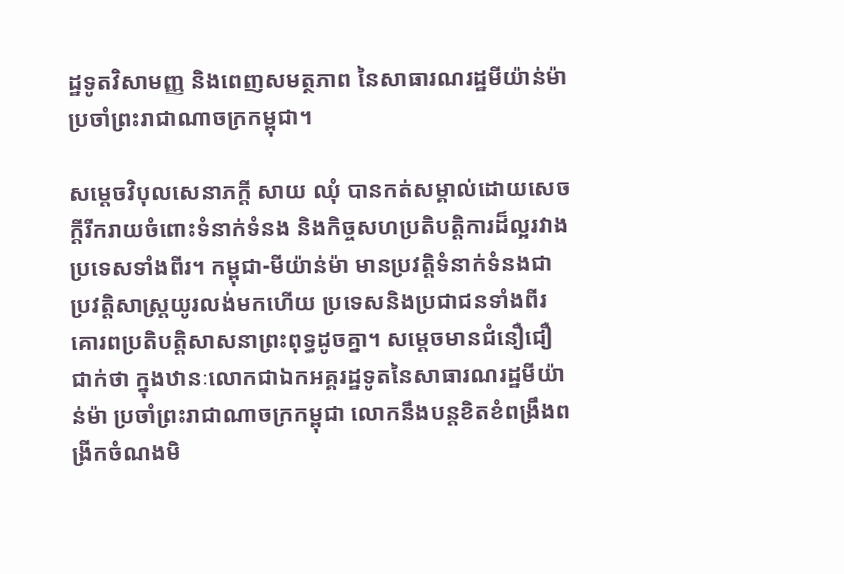ដ្ឋទូតវិសាមញ្ញ និងពេញសមត្ថភាព នៃសាធារណរដ្ឋមីយ៉ាន់ម៉ា ប្រចាំព្រះរាជាណាចក្រកម្ពុជា។

សម្តេចវិបុលសេនាភក្តី សាយ ឈុំ បានកត់សម្គាល់ដោយសេចក្តីរីករាយចំពោះទំនាក់ទំនង និងកិច្ចសហប្រតិបត្តិការដ៏ល្អរវាងប្រទេសទាំងពីរ។ កម្ពុជា-មីយ៉ាន់ម៉ា មានប្រវត្តិទំនាក់ទំនងជាប្រវត្តិសាស្ត្រយូរលង់មកហើយ ប្រទេសនិងប្រជាជនទាំងពីរគោរពប្រតិបត្តិសាសនាព្រះពុទ្ធដូចគ្នា។ សម្តេចមានជំនឿជឿជាក់ថា ក្នុងឋានៈលោកជាឯកអគ្គរដ្ឋទូតនៃសាធារណរដ្ឋមីយ៉ាន់ម៉ា ប្រចាំព្រះរាជាណាចក្រកម្ពុជា លោកនឹងបន្តខិតខំពង្រឹងពង្រីកចំណងមិ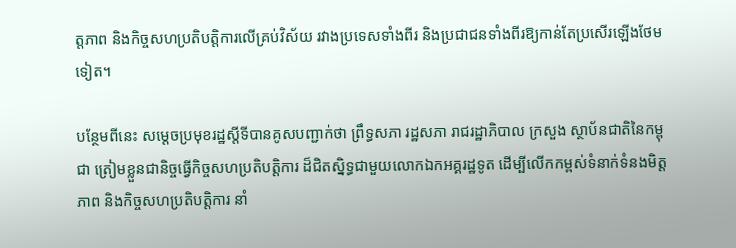ត្តភាព និងកិច្ចសហប្រតិបត្តិការលើគ្រប់វិស័យ រវាងប្រទេសទាំងពីរ និងប្រជាជនទាំងពីរឱ្យកាន់តែប្រសើរឡើងថែមទៀត។

បន្ថែមពីនេះ សម្តេចប្រមុខរដ្ឋស្តីទីបានគូសបញ្ជាក់ថា ព្រឹទ្ធសភា រដ្ឋសភា រាជរដ្ឋាភិបាល ក្រសួង ស្ថាប័នជាតិនៃកម្ពុជា ត្រៀមខ្លួនជានិច្ចធ្វើកិច្ចសហប្រតិបត្តិការ ដ៏ជិតស្និទ្ធជាមួយលោកឯកអគ្គរដ្ឋទូត ដើម្បីលើកកម្ពស់ទំនាក់ទំនងមិត្តភាព និងកិច្ចសហប្រតិបត្តិការ នាំ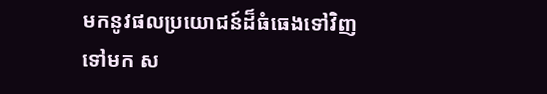មកនូវផលប្រយោជន៍ដ៏ធំធេងទៅវិញទៅមក ស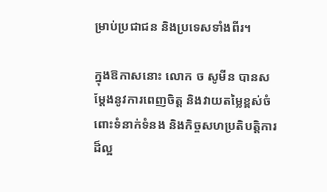ម្រាប់ប្រជាជន និងប្រទេសទាំងពីរ។

ក្នុងឱកាសនោះ លោក ច សូមីន បានសម្តែងនូវការពេញចិត្ត និងវាយតម្លៃខ្ពស់ចំពោះទំនាក់ទំនង និងកិច្ចសហប្រតិបត្តិការដ៏ល្អ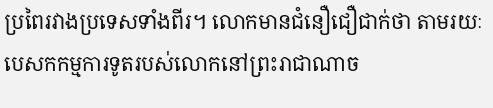ប្រពៃរវាងប្រទេសទាំងពីរ។ លោកមានជំនឿជឿជាក់ថា តាមរយៈបេសកកម្មការទូតរបស់លោកនៅព្រះរាជាណាច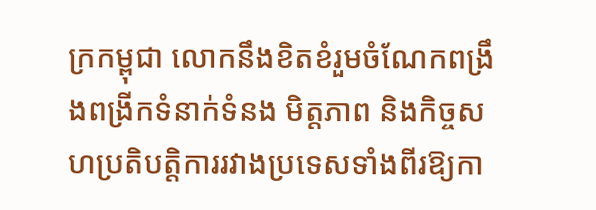ក្រកម្ពុជា លោកនឹងខិតខំរួមចំណែកពង្រឹងពង្រីកទំនាក់ទំនង មិត្តភាព និងកិច្ចសហប្រតិបត្តិការរវាងប្រទេសទាំងពីរឱ្យកា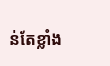ន់តែខ្លាំង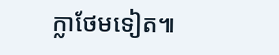ក្លាថែមទៀត៕